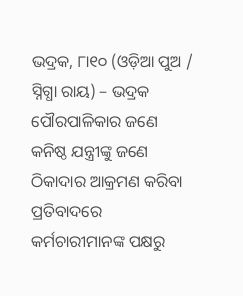ଭଦ୍ରକ, ୮ା୧୦ (ଓଡ଼ିଆ ପୁଅ / ସ୍ନିଗ୍ଧା ରାୟ) – ଭଦ୍ରକ ପୌରପାଳିକାର ଜଣେ କନିଷ୍ଠ ଯନ୍ତ୍ରୀଙ୍କୁ ଜଣେ ଠିକାଦାର ଆକ୍ରମଣ କରିବା ପ୍ରତିବାଦରେ କର୍ମଚାରୀମାନଙ୍କ ପକ୍ଷରୁ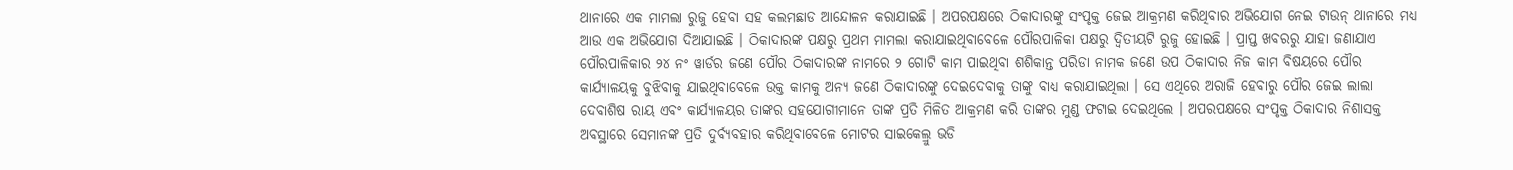ଥାନାରେ ଏକ ମାମଲା ରୁଜୁ ହେବା ସହ କଲମଛାଡ ଆନ୍ଦୋଳନ କରାଯାଇଛି । ଅପରପକ୍ଷରେ ଠିକାଦାରଙ୍କୁ ସଂପୃକ୍ତ ଜେଇ ଆକ୍ରମଣ କରିଥିବାର ଅଭିଯୋଗ ନେଇ ଟାଉନ୍ ଥାନାରେ ମଧ୍ୟ ଆଉ ଏକ ଅଭିଯୋଗ ଦିଆଯାଇଛି । ଠିକାଦାରଙ୍କ ପକ୍ଷରୁ ପ୍ରଥମ ମାମଲା କରାଯାଇଥିବାବେଳେ ପୌରପାଳିକା ପକ୍ଷରୁ ଦ୍ୱିତୀୟଟି ରୁଜୁ ହୋଇଛି । ପ୍ରାପ୍ତ ଖବରରୁ ଯାହା ଜଣାଯାଏ ପୌରପାଳିକାର ୨୪ ନଂ ୱାର୍ଡର ଜଣେ ପୌର ଠିକାଦାରଙ୍କ ନାମରେ ୨ ଗୋଟି କାମ ପାଇଥିବା ଶଶିକାନ୍ତ ପରିଡା ନାମକ ଜଣେ ଉପ ଠିକାଦାର ନିଜ କାମ ବିଷୟରେ ପୌର କାର୍ଯ୍ୟାଳୟକୁ ବୁଝିବାକୁ ଯାଇଥିବାବେଳେ ଉକ୍ତ କାମକୁ ଅନ୍ୟ ଜଣେ ଠିକାଦାରଙ୍କୁ ଦେଇଦେବାକୁ ତାଙ୍କୁ ବାଧ୍ୟ କରାଯାଇଥିଲା । ସେ ଏଥିରେ ଅରାଜି ହେବାରୁ ପୌର ଜେଇ ଲାଲା ଦେବାଶିଷ ରାୟ ଏବଂ କାର୍ଯ୍ୟାଳୟର ତାଙ୍କର ସହଯୋଗୀମାନେ ତାଙ୍କ ପ୍ରତି ମିଳିତ ଆକ୍ରମଣ କରି ତାଙ୍କର ମୁଣ୍ଡ ଫଟାଇ ଦେଇଥିଲେ । ଅପରପକ୍ଷରେ ସଂପୃକ୍ତ ଠିକାଦାର ନିଶାସକ୍ତ ଅବସ୍ଥାରେ ସେମାନଙ୍କ ପ୍ରତି ଦୁର୍ବ୍ୟବହାର କରିଥିବାବେଳେ ମୋଟର ସାଇକେଲ୍ରୁ ଭଡି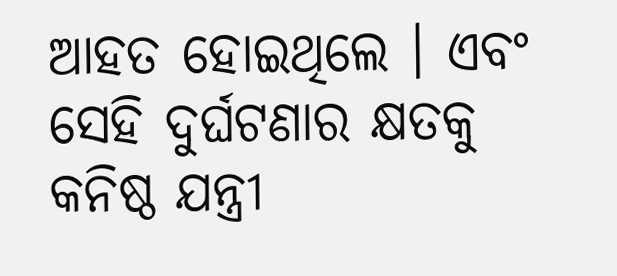ଆହତ ହୋଇଥିଲେ । ଏବଂ ସେହି ଦୁର୍ଘଟଣାର କ୍ଷତକୁ କନିଷ୍ଠ ଯନ୍ତ୍ରୀ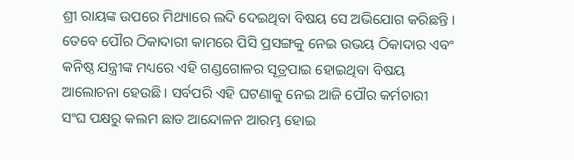ଶ୍ରୀ ରାୟଙ୍କ ଉପରେ ମିଥ୍ୟାରେ ଲଦି ଦେଇଥିବା ବିଷୟ ସେ ଅଭିଯୋଗ କରିଛନ୍ତି । ତେବେ ପୌର ଠିକାଦାରୀ କାମରେ ପିସି ପ୍ରସଙ୍ଗକୁ ନେଇ ଉଭୟ ଠିକାଦାର ଏବଂ କନିଷ୍ଠ ଯନ୍ତ୍ରୀଙ୍କ ମଧ୍ୟରେ ଏହି ଗଣ୍ଡଗୋଳର ସୂତ୍ରପାଇ ହୋଇଥିବା ବିଷୟ ଆଲୋଚନା ହେଉଛି । ସର୍ବପରି ଏହି ଘଟଣାକୁ ନେଇ ଆଜି ପୌର କର୍ମଚାରୀ ସଂଘ ପକ୍ଷରୁ କଲମ ଛାଡ ଆନ୍ଦୋଳନ ଆରମ୍ଭ ହୋଇ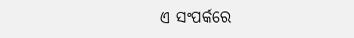ଏ ସଂପର୍କରେ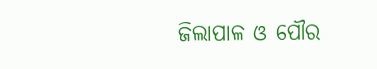ଜିଲାପାଳ ଓ ପୌର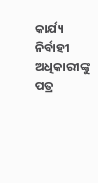କାର୍ଯ୍ୟ ନିର୍ବାହୀ ଅଧିକାରୀଙ୍କୁ ପତ୍ର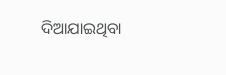ଦିଆଯାଇଥିବା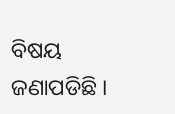ବିଷୟ ଜଣାପଡିଛି ।